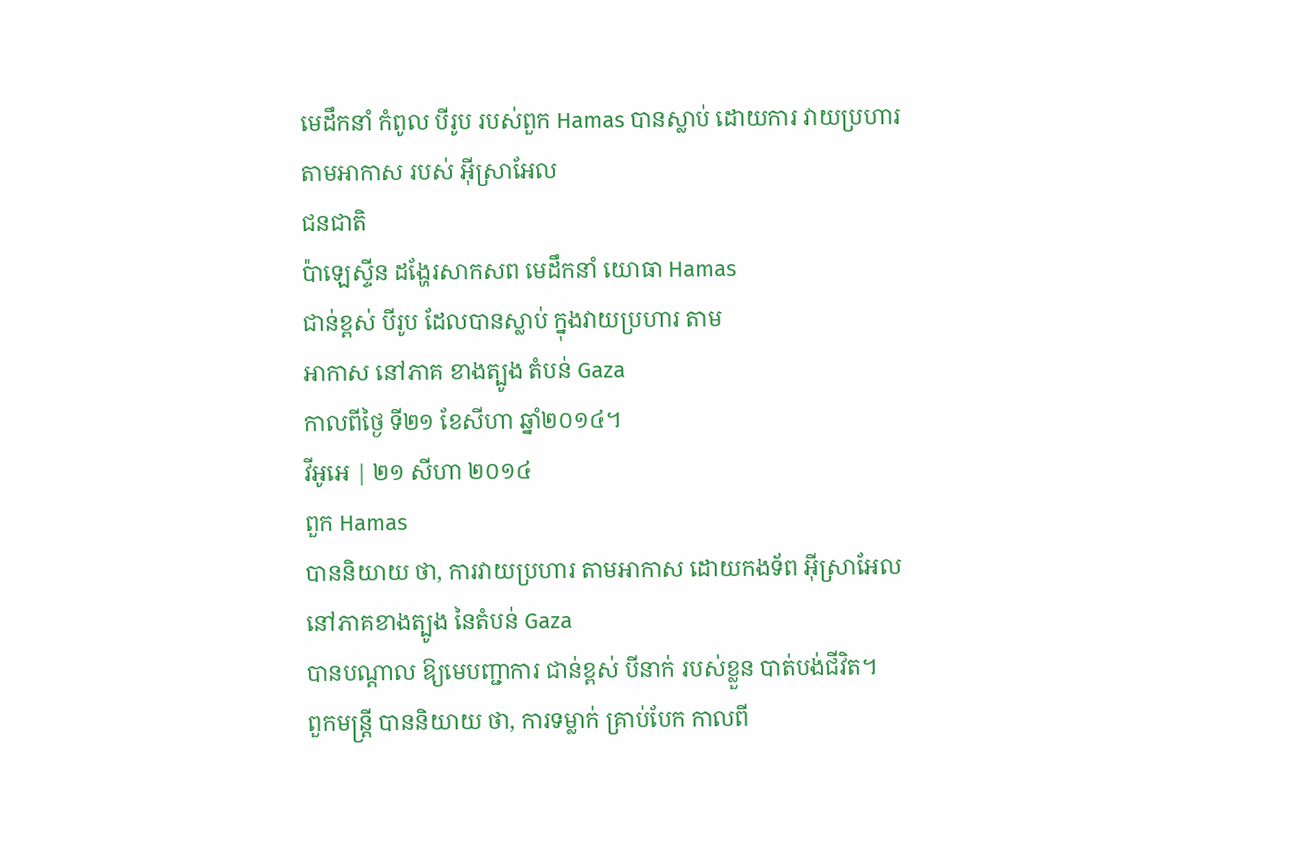មេដឹកនាំ កំពូល បីរូប របស់ពួក Hamas បានស្លាប់ ដោយការ វាយប្រហារ តាមអាកាស របស់ អ៊ីស្រាអែល
ជនជាតិ
ប៉ាឡេស្ទីន ដង្ហែរសាកសព មេដឹកនាំ យោធា Hamas
ជាន់ខ្ពស់ បីរូប ដែលបានស្លាប់ ក្នុងវាយប្រហារ តាម
អាកាស នៅភាគ ខាងត្បូង តំបន់ Gaza
កាលពីថ្ងៃ ទី២១ ខែសីហា ឆ្នាំ២០១៤។
វីអូអេ | ២១ សីហា ២០១៤
ពួក Hamas
បាននិយាយ ថា, ការវាយប្រហារ តាមអាកាស ដោយកងទ័ព អ៊ីស្រាអែល នៅភាគខាងត្បូង នៃតំបន់ Gaza
បានបណ្តាល ឱ្យមេបញ្ជាការ ជាន់ខ្ពស់ បីនាក់ របស់ខ្លួន បាត់បង់ជីវិត។
ពួកមន្ត្រី បាននិយាយ ថា, ការទម្លាក់ គ្រាប់បែក កាលពី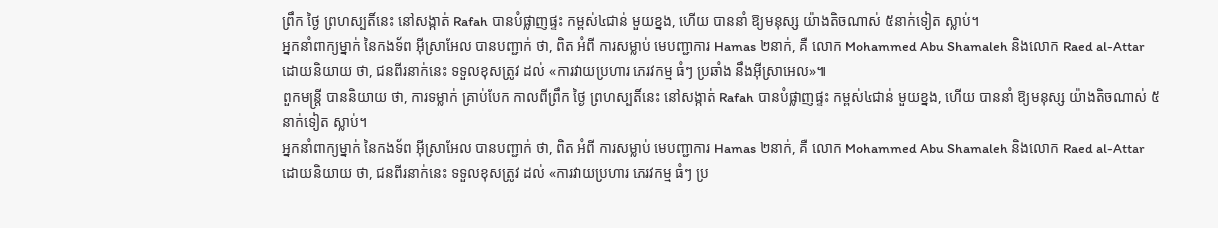ព្រឹក ថ្ងៃ ព្រហស្បតិ៍នេះ នៅសង្កាត់ Rafah បានបំផ្លាញផ្ទះ កម្ពស់៤ជាន់ មួយខ្នង, ហើយ បាននាំ ឱ្យមនុស្ស យ៉ាងតិចណាស់ ៥នាក់ទៀត ស្លាប់។
អ្នកនាំពាក្យម្នាក់ នៃកងទ័ព អ៊ីស្រាអែល បានបញ្ជាក់ ថា, ពិត អំពី ការសម្លាប់ មេបញ្ជាការ Hamas ២នាក់, គឺ លោក Mohammed Abu Shamaleh និងលោក Raed al-Attar ដោយនិយាយ ថា, ជនពីរនាក់នេះ ទទួលខុសត្រូវ ដល់ «ការវាយប្រហារ ភេរវកម្ម ធំៗ ប្រឆាំង នឹងអ៊ីស្រាអេល»៕
ពួកមន្ត្រី បាននិយាយ ថា, ការទម្លាក់ គ្រាប់បែក កាលពីព្រឹក ថ្ងៃ ព្រហស្បតិ៍នេះ នៅសង្កាត់ Rafah បានបំផ្លាញផ្ទះ កម្ពស់៤ជាន់ មួយខ្នង, ហើយ បាននាំ ឱ្យមនុស្ស យ៉ាងតិចណាស់ ៥នាក់ទៀត ស្លាប់។
អ្នកនាំពាក្យម្នាក់ នៃកងទ័ព អ៊ីស្រាអែល បានបញ្ជាក់ ថា, ពិត អំពី ការសម្លាប់ មេបញ្ជាការ Hamas ២នាក់, គឺ លោក Mohammed Abu Shamaleh និងលោក Raed al-Attar ដោយនិយាយ ថា, ជនពីរនាក់នេះ ទទួលខុសត្រូវ ដល់ «ការវាយប្រហារ ភេរវកម្ម ធំៗ ប្រ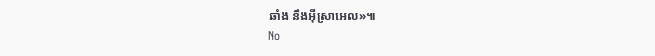ឆាំង នឹងអ៊ីស្រាអេល»៕
No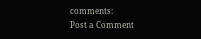comments:
Post a Comment